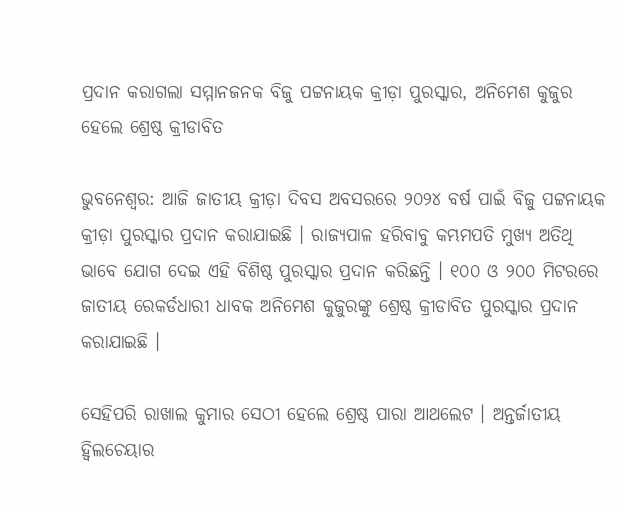ପ୍ରଦାନ କରାଗଲା ସମ୍ମାନଜନକ ବିଜୁ ପଟ୍ଟନାୟକ କ୍ରୀଡ଼ା ପୁରସ୍କାର, ଅନିମେଶ କୁଜୁର ହେଲେ ଶ୍ରେଷ୍ଠ କ୍ରୀଡାବିତ

ଭୁବନେଶ୍ଵର: ଆଜି ଜାତୀୟ କ୍ରୀଡ଼ା ଦିବସ ଅବସରରେ ୨୦୨୪ ବର୍ଷ ପାଇଁ ବିଜୁ ପଟ୍ଟନାୟକ କ୍ରୀଡ଼ା ପୁରସ୍କାର ପ୍ରଦାନ କରାଯାଇଛି । ରାଜ୍ୟପାଳ ହରିବାବୁ କମ୍ଭମପତି ମୁଖ୍ୟ ଅତିଥି ଭାବେ ଯୋଗ ଦେଇ ଏହି ବିଶିଷ୍ଠ ପୁରସ୍କାର ପ୍ରଦାନ କରିଛନ୍ତି । ୧୦୦ ଓ ୨୦୦ ମିଟରରେ ଜାତୀୟ ରେକର୍ଡଧାରୀ ଧାବକ ଅନିମେଶ କୁଜୁରଙ୍କୁ ଶ୍ରେଷ୍ଠ କ୍ରୀଡାବିତ ପୁରସ୍କାର ପ୍ରଦାନ କରାଯାଇଛି ।

ସେହିପରି ରାଖାଲ କୁମାର ସେଠୀ ହେଲେ ଶ୍ରେଷ୍ଠ ପାରା ଆଥଲେଟ । ଅନ୍ତର୍ଜାତୀୟ ହ୍ବିଲଚେୟାର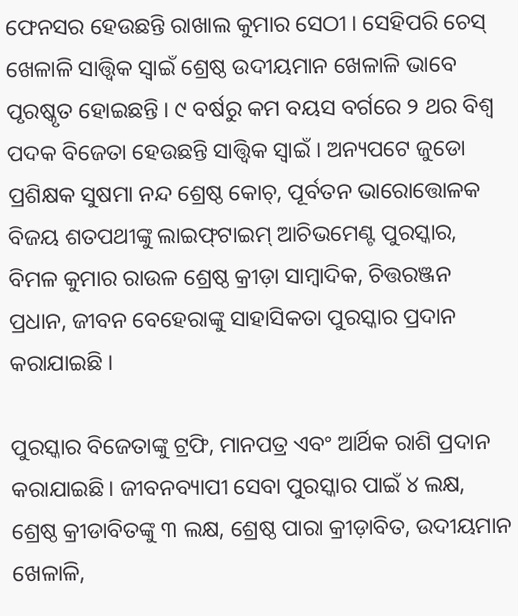ଫେନସର ହେଉଛନ୍ତି ରାଖାଲ କୁମାର ସେଠୀ । ସେହିପରି ଚେସ୍‌ ଖେଳାଳି ସାତ୍ତ୍ବିକ ସ୍ବାଇଁ ଶ୍ରେଷ୍ଠ ଉଦୀୟମାନ ଖେଳାଳି ଭାବେ ପୃରଷ୍କୃତ ହୋଇଛନ୍ତି । ୯ ବର୍ଷରୁ କମ ବୟସ ବର୍ଗରେ ୨ ଥର ବିଶ୍ୱ ପଦକ ବିଜେତା ହେଉଛନ୍ତି ସାତ୍ତ୍ବିକ ସ୍ବାଇଁ । ଅନ୍ୟପଟେ ଜୁଡୋ ପ୍ରଶିକ୍ଷକ ସୁଷମା ନନ୍ଦ ଶ୍ରେଷ୍ଠ କୋଚ୍‌, ପୂର୍ବତନ ଭାରୋତ୍ତୋଳକ ବିଜୟ ଶତପଥୀଙ୍କୁ ଲାଇଫ୍‌ଟାଇମ୍‌ ଆଚିଭମେଣ୍ଟ ପୁରସ୍କାର, ବିମଳ କୁମାର ରାଉଳ ଶ୍ରେଷ୍ଠ କ୍ରୀଡ଼ା ସାମ୍ବାଦିକ, ଚିତ୍ତରଞ୍ଜନ ପ୍ରଧାନ, ଜୀବନ ବେହେରାଙ୍କୁ ସାହାସିକତା ପୁରସ୍କାର ପ୍ରଦାନ କରାଯାଇଛି ।

ପୁରସ୍କାର ବିଜେତାଙ୍କୁ ଟ୍ରଫି, ମାନପତ୍ର ଏବଂ ଆର୍ଥିକ ରାଶି ପ୍ରଦାନ କରାଯାଇଛି। ଜୀବନବ୍ୟାପୀ ସେବା ପୁରସ୍କାର ପାଇଁ ୪ ଲକ୍ଷ, ଶ୍ରେଷ୍ଠ କ୍ରୀଡାବିତଙ୍କୁ ୩ ଲକ୍ଷ, ଶ୍ରେଷ୍ଠ ପାରା କ୍ରୀଡ଼ାବିତ, ଉଦୀୟମାନ ଖେଳାଳି,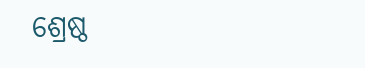ଶ୍ରେଷ୍ଠ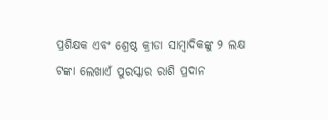ପ୍ରଶିକ୍ଷକ ଏବଂ ଶ୍ରେଷ୍ଠ କ୍ରୀଡା ସାମ୍ବାଦିକଙ୍କୁ ୨ ଲକ୍ଷ ଟଙ୍କା ଲେଖାଏଁ ପୁରସ୍କାର ରାଶି ପ୍ରଦାନ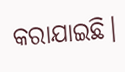କରାଯାଇଛି।